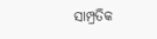ସାମ୍ପ୍ରତିକ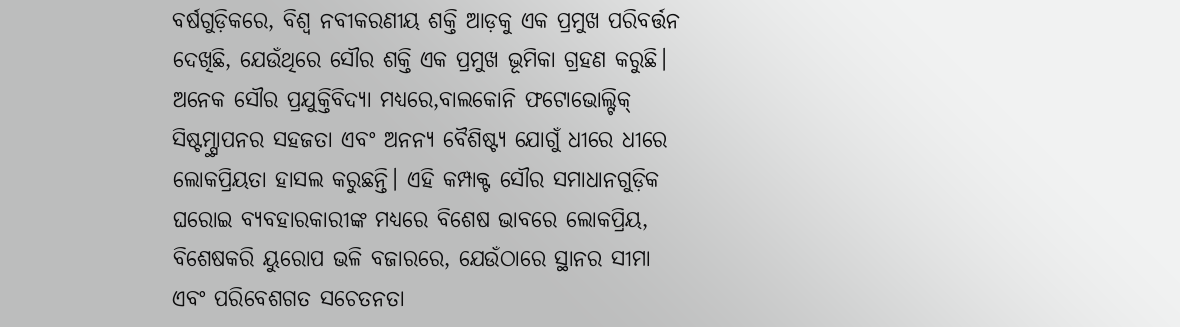ବର୍ଷଗୁଡ଼ିକରେ, ବିଶ୍ୱ ନବୀକରଣୀୟ ଶକ୍ତି ଆଡ଼କୁ ଏକ ପ୍ରମୁଖ ପରିବର୍ତ୍ତନ ଦେଖିଛି, ଯେଉଁଥିରେ ସୌର ଶକ୍ତି ଏକ ପ୍ରମୁଖ ଭୂମିକା ଗ୍ରହଣ କରୁଛି। ଅନେକ ସୌର ପ୍ରଯୁକ୍ତିବିଦ୍ୟା ମଧ୍ୟରେ,ବାଲକୋନି ଫଟୋଭୋଲ୍ଟିକ୍ ସିଷ୍ଟମ୍ସ୍ଥାପନର ସହଜତା ଏବଂ ଅନନ୍ୟ ବୈଶିଷ୍ଟ୍ୟ ଯୋଗୁଁ ଧୀରେ ଧୀରେ ଲୋକପ୍ରିୟତା ହାସଲ କରୁଛନ୍ତି। ଏହି କମ୍ପାକ୍ଟ ସୌର ସମାଧାନଗୁଡ଼ିକ ଘରୋଇ ବ୍ୟବହାରକାରୀଙ୍କ ମଧ୍ୟରେ ବିଶେଷ ଭାବରେ ଲୋକପ୍ରିୟ, ବିଶେଷକରି ୟୁରୋପ ଭଳି ବଜାରରେ, ଯେଉଁଠାରେ ସ୍ଥାନର ସୀମା ଏବଂ ପରିବେଶଗତ ସଚେତନତା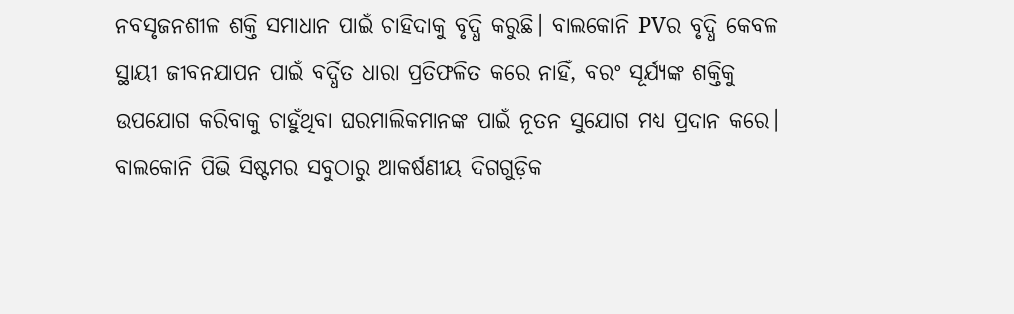ନବସୃଜନଶୀଳ ଶକ୍ତି ସମାଧାନ ପାଇଁ ଚାହିଦାକୁ ବୃଦ୍ଧି କରୁଛି। ବାଲକୋନି PVର ବୃଦ୍ଧି କେବଳ ସ୍ଥାୟୀ ଜୀବନଯାପନ ପାଇଁ ବର୍ଦ୍ଧିତ ଧାରା ପ୍ରତିଫଳିତ କରେ ନାହିଁ, ବରଂ ସୂର୍ଯ୍ୟଙ୍କ ଶକ୍ତିକୁ ଉପଯୋଗ କରିବାକୁ ଚାହୁଁଥିବା ଘରମାଲିକମାନଙ୍କ ପାଇଁ ନୂତନ ସୁଯୋଗ ମଧ୍ୟ ପ୍ରଦାନ କରେ।
ବାଲକୋନି ପିଭି ସିଷ୍ଟମର ସବୁଠାରୁ ଆକର୍ଷଣୀୟ ଦିଗଗୁଡ଼ିକ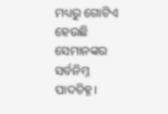ମଧ୍ୟରୁ ଗୋଟିଏ ହେଉଛି ସେମାନଙ୍କର ସର୍ବନିମ୍ନ ପାଦଚିହ୍ନ।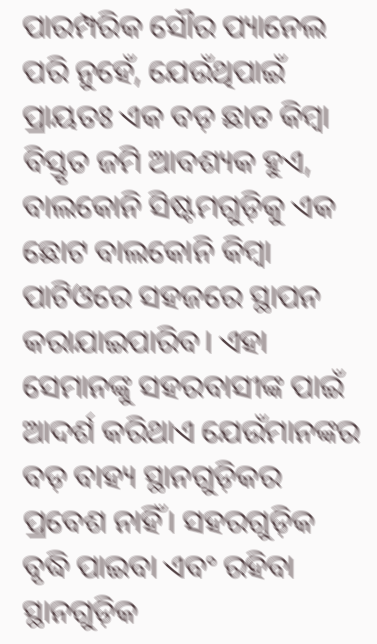ପାରମ୍ପରିକ ସୌର ପ୍ୟାନେଲ ପରି ନୁହେଁ, ଯେଉଁଥିପାଇଁ ପ୍ରାୟତଃ ଏକ ବଡ଼ ଛାତ କିମ୍ବା ବିସ୍ତୃତ ଜମି ଆବଶ୍ୟକ ହୁଏ, ବାଲକୋନି ସିଷ୍ଟମଗୁଡ଼ିକୁ ଏକ ଛୋଟ ବାଲକୋନି କିମ୍ବା ପାଟିଓରେ ସହଜରେ ସ୍ଥାପନ କରାଯାଇପାରିବ। ଏହା ସେମାନଙ୍କୁ ସହରବାସୀଙ୍କ ପାଇଁ ଆଦର୍ଶ କରିଥାଏ ଯେଉଁମାନଙ୍କର ବଡ଼ ବାହ୍ୟ ସ୍ଥାନଗୁଡ଼ିକର ପ୍ରବେଶ ନାହିଁ। ସହରଗୁଡ଼ିକ ବୃଦ୍ଧି ପାଇବା ଏବଂ ରହିବା ସ୍ଥାନଗୁଡ଼ିକ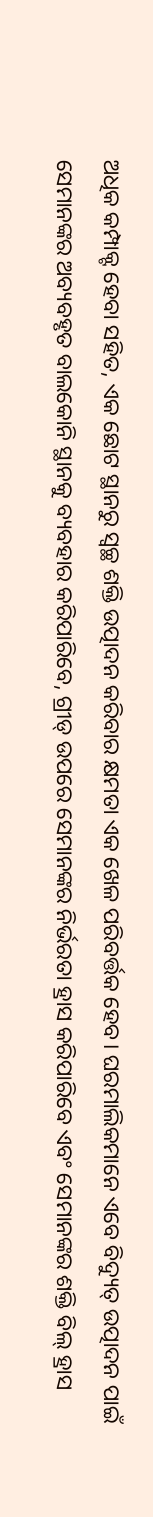ଅଧିକ କମ୍ପାକ୍ଟ ହେବା ସହିତ, ଏକ ଛୋଟ ସ୍ଥାନରୁ ସ୍ୱଚ୍ଛ ଶକ୍ତି ଉତ୍ପାଦନ କରିବାର କ୍ଷମତା ଏକ ଖେଳ ପରିବର୍ତ୍ତକ ହେବ। ଘରମାଲିକମାନେ ଏବେ ବିଦ୍ୟୁତ୍ ଉତ୍ପାଦନ ପାଇଁ ସେମାନଙ୍କର ଅବ୍ୟବହୃତ ବାଲକୋନି ସ୍ଥାନକୁ ବ୍ୟବହାର କରିପାରିବେ, ଗ୍ରୀଡ୍ ଉପରେ ସେମାନଙ୍କର ନିର୍ଭରତା ହ୍ରାସ କରିପାରିବେ ଏବଂ ସେମାନଙ୍କର ଶକ୍ତି ବିଲ୍ ହ୍ରାସ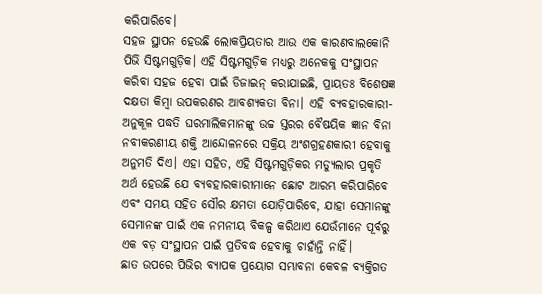କରିପାରିବେ।
ସହଜ ସ୍ଥାପନ ହେଉଛି ଲୋକପ୍ରିୟତାର ଆଉ ଏକ କାରଣବାଲକୋନି ପିଭି ସିଷ୍ଟମଗୁଡ଼ିକ। ଏହି ସିଷ୍ଟମଗୁଡ଼ିକ ମଧ୍ୟରୁ ଅନେକକୁ ସଂସ୍ଥାପନ କରିବା ସହଜ ହେବା ପାଇଁ ଡିଜାଇନ୍ କରାଯାଇଛି, ପ୍ରାୟତଃ ବିଶେଷଜ୍ଞ ଦକ୍ଷତା କିମ୍ବା ଉପକରଣର ଆବଶ୍ୟକତା ବିନା। ଏହି ବ୍ୟବହାରକାରୀ-ଅନୁକୂଳ ପଦ୍ଧତି ଘରମାଲିକମାନଙ୍କୁ ଉଚ୍ଚ ସ୍ତରର ବୈଷୟିକ ଜ୍ଞାନ ବିନା ନବୀକରଣୀୟ ଶକ୍ତି ଆନ୍ଦୋଳନରେ ସକ୍ରିୟ ଅଂଶଗ୍ରହଣକାରୀ ହେବାକୁ ଅନୁମତି ଦିଏ। ଏହା ସହିତ, ଏହି ସିଷ୍ଟମଗୁଡ଼ିକର ମଡ୍ୟୁଲାର ପ୍ରକୃତି ଅର୍ଥ ହେଉଛି ଯେ ବ୍ୟବହାରକାରୀମାନେ ଛୋଟ ଆରମ୍ଭ କରିପାରିବେ ଏବଂ ସମୟ ସହିତ ସୌର କ୍ଷମତା ଯୋଡ଼ିପାରିବେ, ଯାହା ସେମାନଙ୍କୁ ସେମାନଙ୍କ ପାଇଁ ଏକ ନମନୀୟ ବିକଳ୍ପ କରିଥାଏ ଯେଉଁମାନେ ପୂର୍ବରୁ ଏକ ବଡ଼ ସଂସ୍ଥାପନ ପାଇଁ ପ୍ରତିବଦ୍ଧ ହେବାକୁ ଚାହାଁନ୍ତି ନାହିଁ।
ଛାତ ଉପରେ ପିଭିର ବ୍ୟାପକ ପ୍ରୟୋଗ ସମ୍ଭାବନା କେବଳ ବ୍ୟକ୍ତିଗତ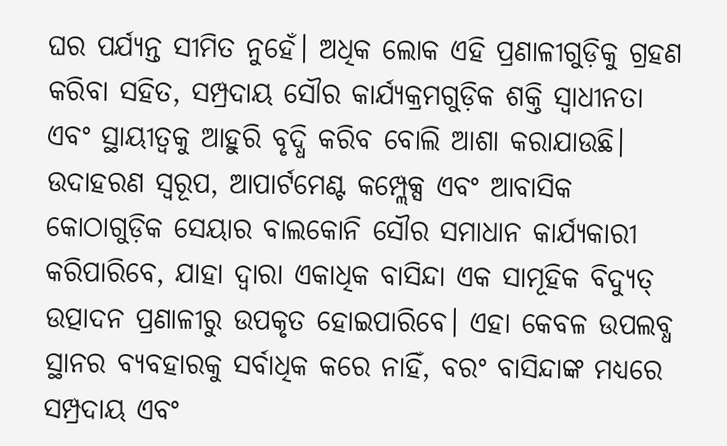ଘର ପର୍ଯ୍ୟନ୍ତ ସୀମିତ ନୁହେଁ। ଅଧିକ ଲୋକ ଏହି ପ୍ରଣାଳୀଗୁଡ଼ିକୁ ଗ୍ରହଣ କରିବା ସହିତ, ସମ୍ପ୍ରଦାୟ ସୌର କାର୍ଯ୍ୟକ୍ରମଗୁଡ଼ିକ ଶକ୍ତି ସ୍ୱାଧୀନତା ଏବଂ ସ୍ଥାୟୀତ୍ୱକୁ ଆହୁରି ବୃଦ୍ଧି କରିବ ବୋଲି ଆଶା କରାଯାଉଛି। ଉଦାହରଣ ସ୍ୱରୂପ, ଆପାର୍ଟମେଣ୍ଟ କମ୍ପ୍ଲେକ୍ସ ଏବଂ ଆବାସିକ କୋଠାଗୁଡ଼ିକ ସେୟାର ବାଲକୋନି ସୌର ସମାଧାନ କାର୍ଯ୍ୟକାରୀ କରିପାରିବେ, ଯାହା ଦ୍ୱାରା ଏକାଧିକ ବାସିନ୍ଦା ଏକ ସାମୂହିକ ବିଦ୍ୟୁତ୍ ଉତ୍ପାଦନ ପ୍ରଣାଳୀରୁ ଉପକୃତ ହୋଇପାରିବେ। ଏହା କେବଳ ଉପଲବ୍ଧ ସ୍ଥାନର ବ୍ୟବହାରକୁ ସର୍ବାଧିକ କରେ ନାହିଁ, ବରଂ ବାସିନ୍ଦାଙ୍କ ମଧ୍ୟରେ ସମ୍ପ୍ରଦାୟ ଏବଂ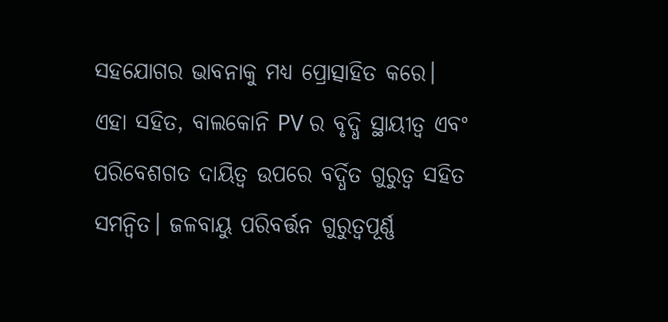ସହଯୋଗର ଭାବନାକୁ ମଧ୍ୟ ପ୍ରୋତ୍ସାହିତ କରେ।
ଏହା ସହିତ, ବାଲକୋନି PV ର ବୃଦ୍ଧି ସ୍ଥାୟୀତ୍ୱ ଏବଂ ପରିବେଶଗତ ଦାୟିତ୍ୱ ଉପରେ ବର୍ଦ୍ଧିତ ଗୁରୁତ୍ୱ ସହିତ ସମନ୍ୱିତ। ଜଳବାୟୁ ପରିବର୍ତ୍ତନ ଗୁରୁତ୍ୱପୂର୍ଣ୍ଣ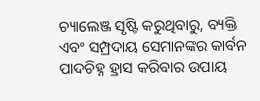ଚ୍ୟାଲେଞ୍ଜ ସୃଷ୍ଟି କରୁଥିବାରୁ, ବ୍ୟକ୍ତି ଏବଂ ସମ୍ପ୍ରଦାୟ ସେମାନଙ୍କର କାର୍ବନ ପାଦଚିହ୍ନ ହ୍ରାସ କରିବାର ଉପାୟ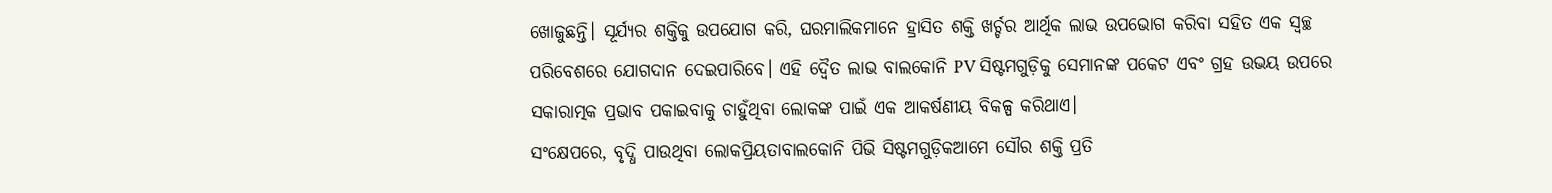ଖୋଜୁଛନ୍ତି। ସୂର୍ଯ୍ୟର ଶକ୍ତିକୁ ଉପଯୋଗ କରି, ଘରମାଲିକମାନେ ହ୍ରାସିତ ଶକ୍ତି ଖର୍ଚ୍ଚର ଆର୍ଥିକ ଲାଭ ଉପଭୋଗ କରିବା ସହିତ ଏକ ସ୍ୱଚ୍ଛ ପରିବେଶରେ ଯୋଗଦାନ ଦେଇପାରିବେ। ଏହି ଦ୍ୱୈତ ଲାଭ ବାଲକୋନି PV ସିଷ୍ଟମଗୁଡ଼ିକୁ ସେମାନଙ୍କ ପକେଟ ଏବଂ ଗ୍ରହ ଉଭୟ ଉପରେ ସକାରାତ୍ମକ ପ୍ରଭାବ ପକାଇବାକୁ ଚାହୁଁଥିବା ଲୋକଙ୍କ ପାଇଁ ଏକ ଆକର୍ଷଣୀୟ ବିକଳ୍ପ କରିଥାଏ।
ସଂକ୍ଷେପରେ, ବୃଦ୍ଧି ପାଉଥିବା ଲୋକପ୍ରିୟତାବାଲକୋନି ପିଭି ସିଷ୍ଟମଗୁଡ଼ିକଆମେ ସୌର ଶକ୍ତି ପ୍ରତି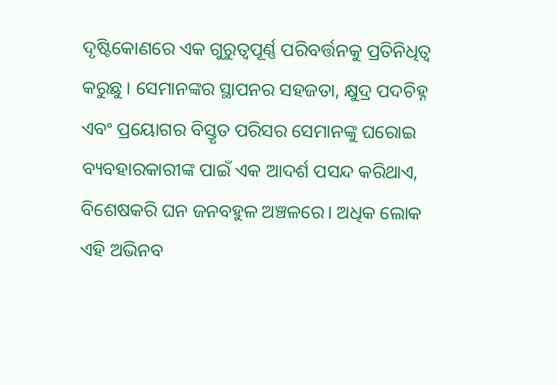ଦୃଷ୍ଟିକୋଣରେ ଏକ ଗୁରୁତ୍ୱପୂର୍ଣ୍ଣ ପରିବର୍ତ୍ତନକୁ ପ୍ରତିନିଧିତ୍ୱ କରୁଛୁ। ସେମାନଙ୍କର ସ୍ଥାପନର ସହଜତା, କ୍ଷୁଦ୍ର ପଦଚିହ୍ନ ଏବଂ ପ୍ରୟୋଗର ବିସ୍ତୃତ ପରିସର ସେମାନଙ୍କୁ ଘରୋଇ ବ୍ୟବହାରକାରୀଙ୍କ ପାଇଁ ଏକ ଆଦର୍ଶ ପସନ୍ଦ କରିଥାଏ, ବିଶେଷକରି ଘନ ଜନବହୁଳ ଅଞ୍ଚଳରେ। ଅଧିକ ଲୋକ ଏହି ଅଭିନବ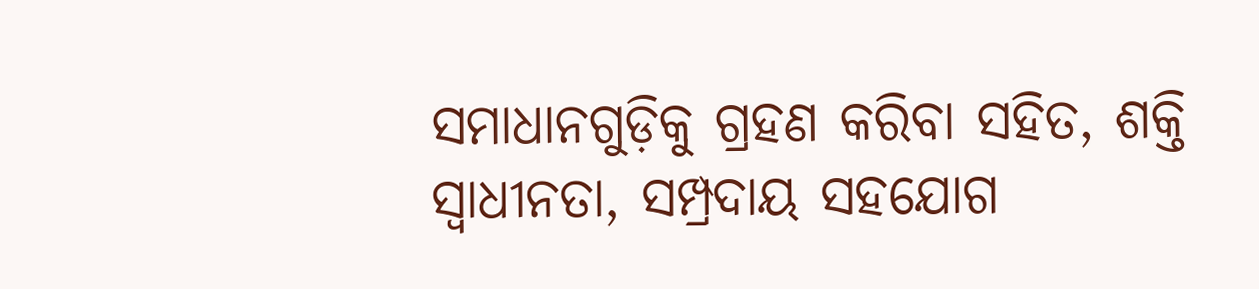ସମାଧାନଗୁଡ଼ିକୁ ଗ୍ରହଣ କରିବା ସହିତ, ଶକ୍ତି ସ୍ୱାଧୀନତା, ସମ୍ପ୍ରଦାୟ ସହଯୋଗ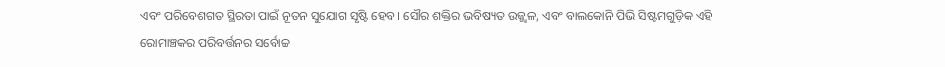ଏବଂ ପରିବେଶଗତ ସ୍ଥିରତା ପାଇଁ ନୂତନ ସୁଯୋଗ ସୃଷ୍ଟି ହେବ। ସୌର ଶକ୍ତିର ଭବିଷ୍ୟତ ଉଜ୍ଜ୍ୱଳ, ଏବଂ ବାଲକୋନି ପିଭି ସିଷ୍ଟମଗୁଡ଼ିକ ଏହି ରୋମାଞ୍ଚକର ପରିବର୍ତ୍ତନର ସର୍ବୋଚ୍ଚ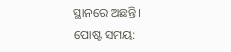ସ୍ଥାନରେ ଅଛନ୍ତି।
ପୋଷ୍ଟ ସମୟ: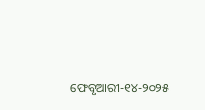ଫେବୃଆରୀ-୧୪-୨୦୨୫